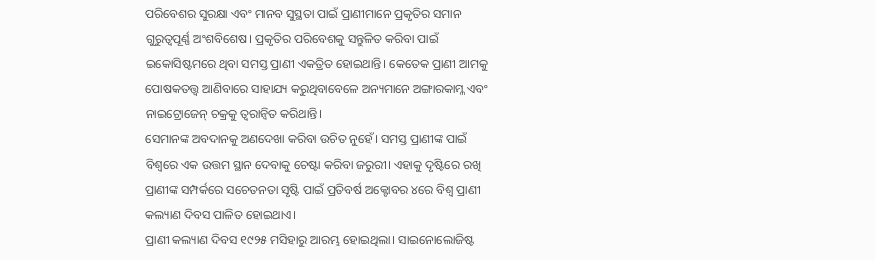ପରିବେଶର ସୁରକ୍ଷା ଏବଂ ମାନବ ସୁସ୍ଥତା ପାଇଁ ପ୍ରାଣୀମାନେ ପ୍ରକୃତିର ସମାନ ଗୁରୁତ୍ୱପୂର୍ଣ୍ଣ ଅଂଶବିଶେଷ। ପ୍ରକୃତିର ପରିବେଶକୁ ସନ୍ତୁଳିତ କରିବା ପାଇଁ ଇକୋସିଷ୍ଟମରେ ଥିବା ସମସ୍ତ ପ୍ରାଣୀ ଏକତ୍ରିତ ହୋଇଥାନ୍ତି। କେତେକ ପ୍ରାଣୀ ଆମକୁ ପୋଷକତତ୍ତ୍ୱ ଆଣିବାରେ ସାହାଯ୍ୟ କରୁଥିବାବେଳେ ଅନ୍ୟମାନେ ଅଙ୍ଗାରକାମ୍ଳ ଏବଂ ନାଇଟ୍ରୋଜେନ୍ ଚକ୍ରକୁ ତ୍ୱରାନ୍ବିତ କରିଥାନ୍ତି।
ସେମାନଙ୍କ ଅବଦାନକୁ ଅଣଦେଖା କରିବା ଉଚିତ ନୁହେଁ। ସମସ୍ତ ପ୍ରାଣୀଙ୍କ ପାଇଁ ବିଶ୍ୱରେ ଏକ ଉତ୍ତମ ସ୍ଥାନ ଦେବାକୁ ଚେଷ୍ଟା କରିବା ଜରୁରୀ। ଏହାକୁ ଦୃଷ୍ଟିରେ ରଖି ପ୍ରାଣୀଙ୍କ ସମ୍ପର୍କରେ ସଚେତନତା ସୃଷ୍ଟି ପାଇଁ ପ୍ରତିବର୍ଷ ଅକ୍ଟୋବର ୪ରେ ବିଶ୍ୱ ପ୍ରାଣୀ କଲ୍ୟାଣ ଦିବସ ପାଳିତ ହୋଇଥାଏ।
ପ୍ରାଣୀ କଲ୍ୟାଣ ଦିବସ ୧୯୨୫ ମସିହାରୁ ଆରମ୍ଭ ହୋଇଥିଲା। ସାଇନୋଲୋଜିଷ୍ଟ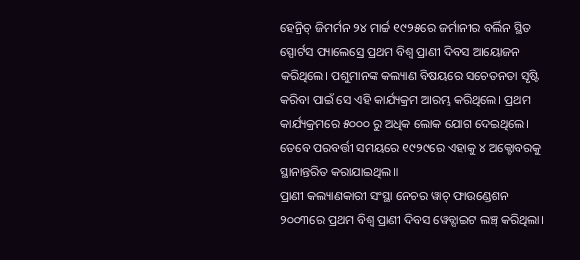ହେନ୍ରିଚ୍ ଜିମର୍ମନ ୨୪ ମାର୍ଚ୍ଚ ୧୯୨୫ରେ ଜର୍ମାନୀର ବର୍ଲିନ ସ୍ଥିତ ସ୍ପୋର୍ଟସ ପ୍ୟାଲେସ୍ରେ ପ୍ରଥମ ବିଶ୍ୱ ପ୍ରାଣୀ ଦିବସ ଆୟୋଜନ କରିଥିଲେ। ପଶୁମାନଙ୍କ କଲ୍ୟାଣ ବିଷୟରେ ସଚେତନତା ସୃଷ୍ଟି କରିବା ପାଇଁ ସେ ଏହି କାର୍ଯ୍ୟକ୍ରମ ଆରମ୍ଭ କରିଥିଲେ। ପ୍ରଥମ କାର୍ଯ୍ୟକ୍ରମରେ ୫୦୦୦ ରୁ ଅଧିକ ଲୋକ ଯୋଗ ଦେଇଥିଲେ। ତେବେ ପରବର୍ତ୍ତୀ ସମୟରେ ୧୯୨୯ରେ ଏହାକୁ ୪ ଅକ୍ଟୋବରକୁ ସ୍ଥାନାନ୍ତରିତ କରାଯାଇଥିଲ॥
ପ୍ରାଣୀ କଲ୍ୟାଣକାରୀ ସଂସ୍ଥା ନେଚର ୱାଚ୍ ଫାଉଣ୍ଡେଶନ ୨୦୦୩ରେ ପ୍ରଥମ ବିଶ୍ୱ ପ୍ରାଣୀ ଦିବସ ୱେବ୍ସାଇଟ ଲଞ୍ଚ୍ କରିଥିଲା।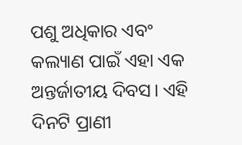ପଶୁ ଅଧିକାର ଏବଂ କଲ୍ୟାଣ ପାଇଁ ଏହା ଏକ ଅନ୍ତର୍ଜାତୀୟ ଦିବସ। ଏହି ଦିନଟି ପ୍ରାଣୀ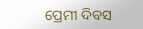ପ୍ରେମୀ ଦିବସ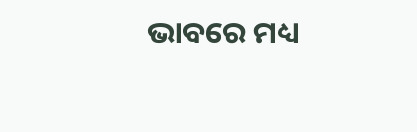ଭାବରେ ମଧ୍ୟ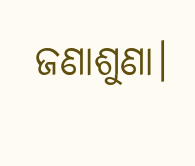ଜଣାଶୁଣା।